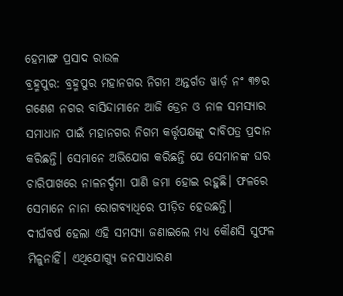ହେମାଙ୍ଗ ପ୍ରସାଦ ରାଉଳ
ବ୍ରହ୍ମପୁର: ବ୍ରହ୍ମପୁର ମହାନଗର ନିଗମ ଅନ୍ତର୍ଗତ ୱାର୍ଡ଼ ନଂ ୩୭ର ଗଣେଶ ନଗର ବାସିନ୍ଦାମାନେ ଆଜି ଡ୍ରେନ ଓ ନାଳ ସମସ୍ୟାର ସମାଧାନ ପାଇଁ ମହାନଗର ନିଗମ କର୍ତ୍ତୃପକ୍ଷଙ୍କୁ ଦାବିପତ୍ର ପ୍ରଦାନ କରିଛନ୍ତି। ସେମାନେ ଅଭିଯୋଗ କରିଛନ୍ତି ଯେ ସେମାନଙ୍କ ଘର ଚାରିପାଖରେ ନାଳନର୍ଦ୍ଦମା ପାଣି ଜମା ହୋଇ ରହୁଛି। ଫଳରେ ସେମାନେ ନାନା ରୋଗବ୍ୟାଧିରେ ପୀଡ଼ିତ ହେଉଛନ୍ତି।
ଦୀର୍ଘବର୍ଷ ହେଲା ଏହି ସମସ୍ୟା ଜଣାଇଲେ ମଧ୍ୟ କୌଣସି ସୁଫଳ ମିଳୁନାହିଁ। ଏଥିଯୋଗ୍ୟୁ ଜନସାଧାରଣ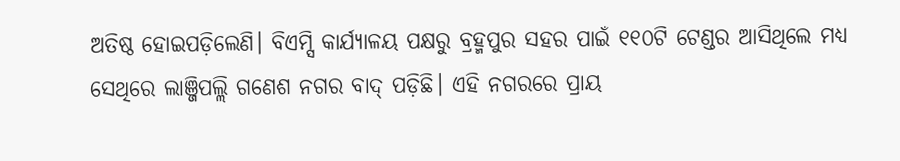ଅତିଷ୍ଠ ହୋଇପଡ଼ିଲେଣି। ବିଏମ୍ସି କାର୍ଯ୍ୟାଳୟ ପକ୍ଷରୁ ବ୍ରହ୍ମପୁର ସହର ପାଇଁ ୧୧୦ଟି ଟେଣ୍ଡର ଆସିଥିଲେ ମଧ୍ୟ ସେଥିରେ ଲାଞ୍ଜିପଲ୍ଲି ଗଣେଶ ନଗର ବାଦ୍ ପଡ଼ିଛି। ଏହି ନଗରରେ ପ୍ରାୟ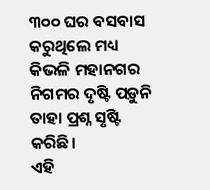୩୦୦ ଘର ବସବାସ କରୁଥିଲେ ମଧ୍ୟ କିଭଳି ମହାନଗର ନିଗମର ଦୃଷ୍ଟି ପଡ଼ୁନି ତାହା ପ୍ରଶ୍ନ ସୃଷ୍ଟି କରିଛି।
ଏହି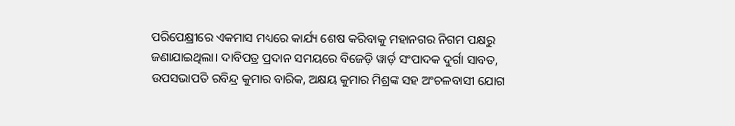ପରିପେକ୍ଷ୍ରୀରେ ଏକମାସ ମଧ୍ୟରେ କାର୍ଯ୍ୟ ଶେଷ କରିବାକୁ ମହାନଗର ନିଗମ ପକ୍ଷରୁ ଜଣାଯାଇଥିଲା। ଦାବିପତ୍ର ପ୍ରଦାନ ସମୟରେ ବିଜେଡ଼ି ୱାର୍ଡ଼ ସଂପାଦକ ଦୁର୍ଗା ସାବତ, ଉପସଭାପତି ରବିନ୍ଦ୍ର କୁମାର ବାରିକ, ଅକ୍ଷୟ କୁମାର ମିଶ୍ରଙ୍କ ସହ ଅଂଚଳବାସୀ ଯୋଗ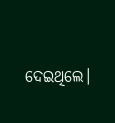ଦେଇଥିଲେ।